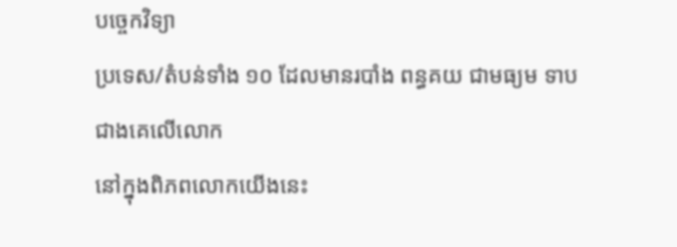បច្ចេកវិទ្យា
ប្រទេស/តំបន់ទាំង ១០ ដែលមានរបាំង ពន្ធគយ ជាមធ្យម ទាបជាងគេលើលោក
នៅក្នុងពិភពលោកយើងនេះ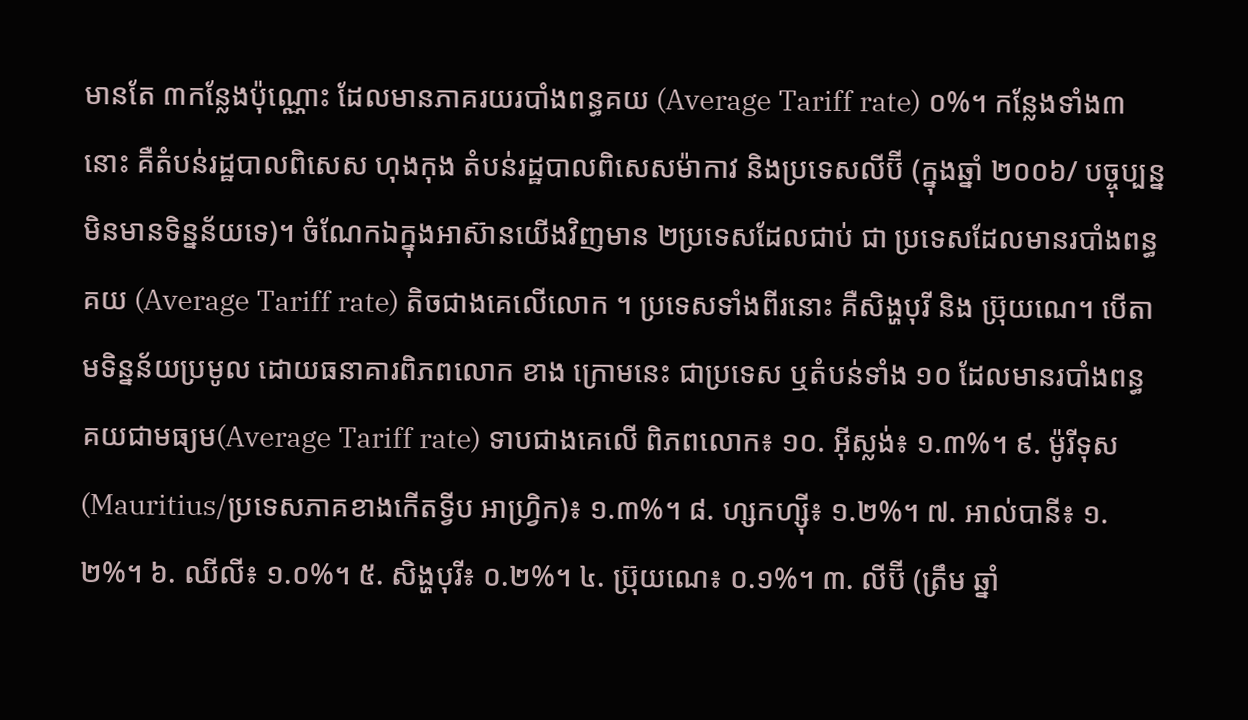មានតែ ៣កន្លែងប៉ុណ្ណោះ ដែលមានភាគរយរបាំងពន្ធគយ (Average Tariff rate) ០%។ កន្លែងទាំង៣នោះ គឺតំបន់រដ្ឋបាលពិសេស ហុងកុង តំបន់រដ្ឋបាលពិសេសម៉ាកាវ និងប្រទេសលីប៊ី (ក្នុងឆ្នាំ ២០០៦/ បច្ចុប្បន្នមិនមានទិន្នន័យទេ)។ ចំណែកឯក្នុងអាស៊ានយើងវិញមាន ២ប្រទេសដែលជាប់ ជា ប្រទេសដែលមានរបាំងពន្ធគយ (Average Tariff rate) តិចជាងគេលើលោក ។ ប្រទេសទាំងពីរនោះ គឺសិង្ហបុរី និង ប្រ៊ុយណេ។ បើតាមទិន្នន័យប្រមូល ដោយធនាគារពិភពលោក ខាង ក្រោមនេះ ជាប្រទេស ឬតំបន់ទាំង ១០ ដែលមានរបាំងពន្ធ គយជាមធ្យម(Average Tariff rate) ទាបជាងគេលើ ពិភពលោក៖ ១០. អ៊ីស្លង់៖ ១.៣%។ ៩. ម៉ូរីទុស (Mauritius/ប្រទេសភាគខាងកើតទ្វីប អាហ្វ្រិក)៖ ១.៣%។ ៨. ហ្សកហ្ស៊ី៖ ១.២%។ ៧. អាល់បានី៖ ១.២%។ ៦. ឈីលី៖ ១.០%។ ៥. សិង្ហបុរី៖ ០.២%។ ៤. ប្រ៊ុយណេ៖ ០.១%។ ៣. លីប៊ី (ត្រឹម ឆ្នាំ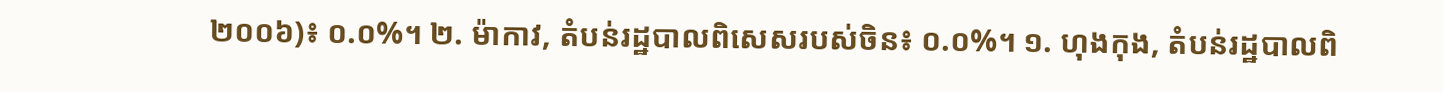២០០៦)៖ ០.០%។ ២. ម៉ាកាវ, តំបន់រដ្ឋបាលពិសេសរបស់ចិន៖ ០.០%។ ១. ហុងកុង, តំបន់រដ្ឋបាលពិ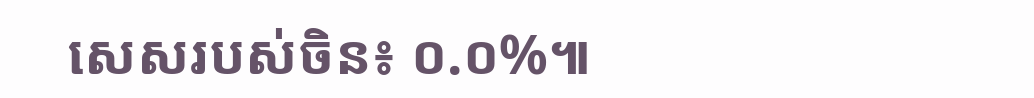សេសរបស់ចិន៖ ០.០%៕